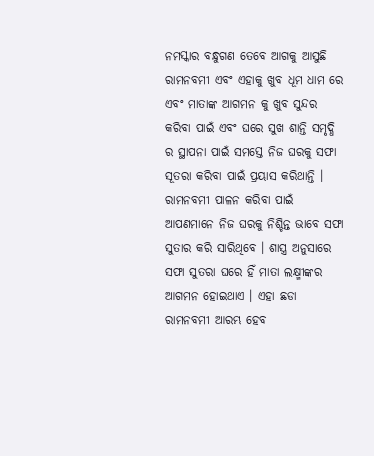ନମସ୍କାର ବନ୍ଧୁଗଣ ତେବେ ଆଗକୁ ଆସୁଛି ରାମନବମୀ ଏବଂ ଏହାକୁ ଖୁବ ଧୂମ ଧାମ ରେ ଏବଂ ମାତାଙ୍କ ଆଗମନ କୁ ଖୁବ ସୁନ୍ଦର କରିବା ପାଇଁ ଏବଂ ଘରେ ସୁଖ ଶାନ୍ତି ସମୃଦ୍ଧି ର ସ୍ଥାପନା ପାଇଁ ସମସ୍ତେ ନିଜ ଘରକୁ ସଫା ସୂତରା କରିବା ପାଇଁ ପ୍ରୟାସ କରିଥାନ୍ତି । ରାମନବମୀ ପାଳନ କରିବା ପାଇଁ ଆପଣମାନେ ନିଜ ଘରକୁ ନିଶ୍ଚିନ୍ତ ଭାବେ ସଫା ସୁତାର କରି ସାରିଥିବେ । ଶାସ୍ତ୍ର ଅନୁସାରେ ସଫା ସୁତରା ଘରେ ହିଁ ମାତା ଲକ୍ଷ୍ମୀଙ୍କର ଆଗମନ ହୋଇଥାଏ । ଏହା ଛଡା ରାମନବମୀ ଆରମ୍ଭ ହେବ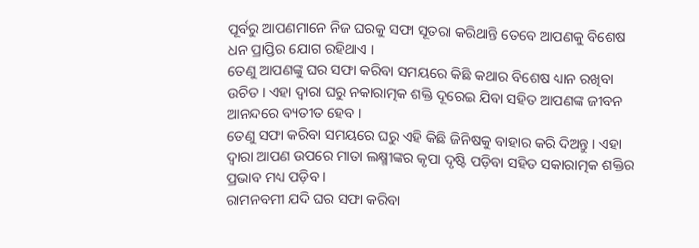ପୂର୍ବରୁ ଆପଣମାନେ ନିଜ ଘରକୁ ସଫା ସୂତରା କରିଥାନ୍ତି ତେବେ ଆପଣକୁ ବିଶେଷ ଧନ ପ୍ରାପ୍ତିର ଯୋଗ ରହିଥାଏ ।
ତେଣୁ ଆପଣଙ୍କୁ ଘର ସଫା କରିବା ସମୟରେ କିଛି କଥାର ବିଶେଷ ଧ୍ୟାନ ରଖିବା ଉଚିତ । ଏହା ଦ୍ଵାରା ଘରୁ ନକାରାତ୍ମକ ଶକ୍ତି ଦୂରେଇ ଯିବା ସହିତ ଆପଣଙ୍କ ଜୀବନ ଆନନ୍ଦରେ ବ୍ୟତୀତ ହେବ ।
ତେଣୁ ସଫା କରିବା ସମୟରେ ଘରୁ ଏହି କିଛି ଜିନିଷକୁ ବାହାର କରି ଦିଅନ୍ତୁ । ଏହା ଦ୍ଵାରା ଆପଣ ଉପରେ ମାତା ଲକ୍ଷ୍ମୀଙ୍କର କୃପା ଦୃଷ୍ଟି ପଡ଼ିବା ସହିତ ସକାରାତ୍ମକ ଶକ୍ତିର ପ୍ରଭାବ ମଧ୍ୟ ପଡ଼ିବ ।
ରାମନବମୀ ଯଦି ଘର ସଫା କରିବା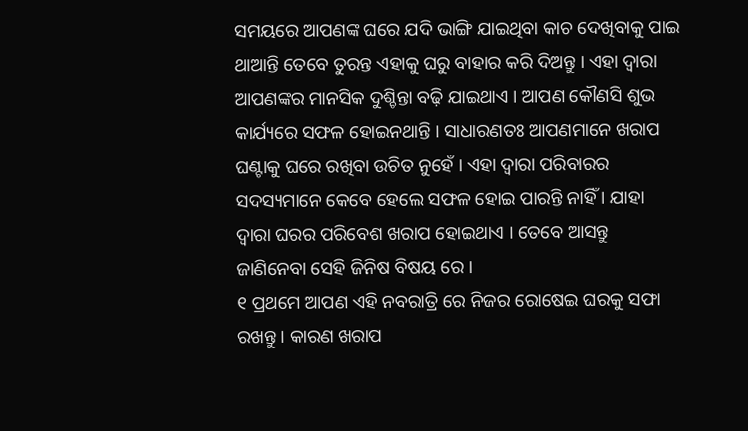ସମୟରେ ଆପଣଙ୍କ ଘରେ ଯଦି ଭାଙ୍ଗି ଯାଇଥିବା କାଚ ଦେଖିବାକୁ ପାଇ ଥାଆନ୍ତି ତେବେ ତୁରନ୍ତ ଏହାକୁ ଘରୁ ବାହାର କରି ଦିଅନ୍ତୁ । ଏହା ଦ୍ଵାରା ଆପଣଙ୍କର ମାନସିକ ଦୁଶ୍ଚିନ୍ତା ବଢ଼ି ଯାଇଥାଏ । ଆପଣ କୌଣସି ଶୁଭ କାର୍ଯ୍ୟରେ ସଫଳ ହୋଇନଥାନ୍ତି । ସାଧାରଣତଃ ଆପଣମାନେ ଖରାପ ଘଣ୍ଟାକୁ ଘରେ ରଖିବା ଉଚିତ ନୁହେଁ । ଏହା ଦ୍ଵାରା ପରିବାରର ସଦସ୍ୟମାନେ କେବେ ହେଲେ ସଫଳ ହୋଇ ପାରନ୍ତି ନାହିଁ । ଯାହା ଦ୍ଵାରା ଘରର ପରିବେଶ ଖରାପ ହୋଇଥାଏ । ତେବେ ଆସନ୍ତୁ ଜାଣିନେବା ସେହି ଜିନିଷ ବିଷୟ ରେ ।
୧ ପ୍ରଥମେ ଆପଣ ଏହି ନବରାତ୍ରି ରେ ନିଜର ରୋଷେଇ ଘରକୁ ସଫା ରଖନ୍ତୁ । କାରଣ ଖରାପ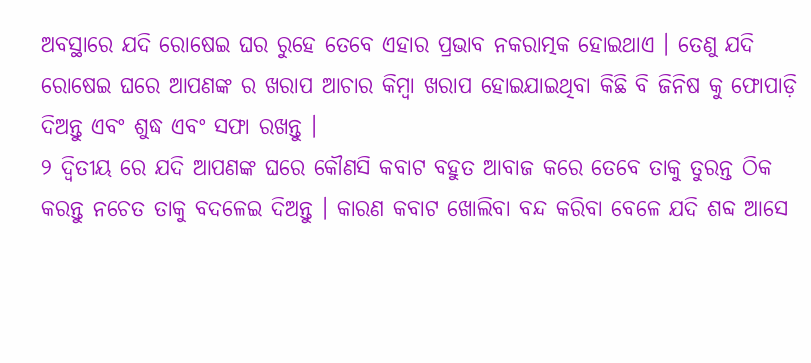ଅବସ୍ଥାରେ ଯଦି ରୋଷେଇ ଘର ରୁହେ ତେବେ ଏହାର ପ୍ରଭାବ ନକରାତ୍ମକ ହୋଇଥାଏ । ତେଣୁ ଯଦି ରୋଷେଇ ଘରେ ଆପଣଙ୍କ ର ଖରାପ ଆଚାର କିମ୍ବା ଖରାପ ହୋଇଯାଇଥିବା କିଛି ବି ଜିନିଷ କୁ ଫୋପାଡ଼ି ଦିଅନ୍ତୁ ଏବଂ ଶୁଦ୍ଧ ଏବଂ ସଫା ରଖନ୍ତୁ ।
୨ ଦ୍ଵିତୀୟ ରେ ଯଦି ଆପଣଙ୍କ ଘରେ କୌଣସି କବାଟ ବହୁତ ଆବାଜ କରେ ତେବେ ତାକୁ ତୁରନ୍ତ ଠିକ କରନ୍ତୁ ନଚେତ ତାକୁ ବଦଳେଇ ଦିଅନ୍ତୁ । କାରଣ କବାଟ ଖୋଲିବା ବନ୍ଦ କରିବା ବେଳେ ଯଦି ଶବ୍ଦ ଆସେ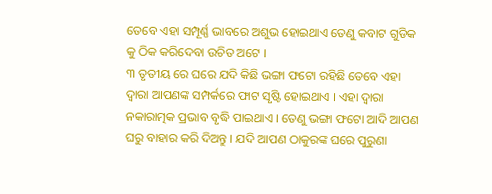ତେବେ ଏହା ସମ୍ପୂର୍ଣ୍ଣ ଭାବରେ ଅଶୁଭ ହୋଇଥାଏ ତେଣୁ କବାଟ ଗୁଡିକ କୁ ଠିକ କରିଦେବା ଉଚିତ ଅଟେ ।
୩ ତୃତୀୟ ରେ ଘରେ ଯଦି କିଛି ଭଙ୍ଗା ଫଟୋ ରହିଛି ତେବେ ଏହା ଦ୍ଵାରା ଆପଣଙ୍କ ସମ୍ପର୍କରେ ଫାଟ ସୃଷ୍ଟି ହୋଇଥାଏ । ଏହା ଦ୍ଵାରା ନକାରାତ୍ମକ ପ୍ରଭାବ ବୃଦ୍ଧି ପାଇଥାଏ । ତେଣୁ ଭଙ୍ଗା ଫଟୋ ଆଦି ଆପଣ ଘରୁ ବାହାର କରି ଦିଅନ୍ତୁ । ଯଦି ଆପଣ ଠାକୁରଙ୍କ ଘରେ ପୁରୁଣା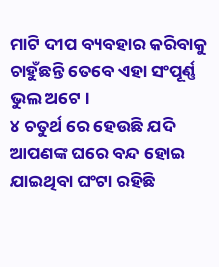ମାଟି ଦୀପ ବ୍ୟବହାର କରିବାକୁ ଚାହୁଁଛନ୍ତି ତେବେ ଏହା ସଂପୂର୍ଣ୍ଣ ଭୁଲ ଅଟେ ।
୪ ଚତୁର୍ଥ ରେ ହେଉଛି ଯଦି ଆପଣଙ୍କ ଘରେ ବନ୍ଦ ହୋଇ ଯାଇଥିବା ଘଂଟା ରହିଛି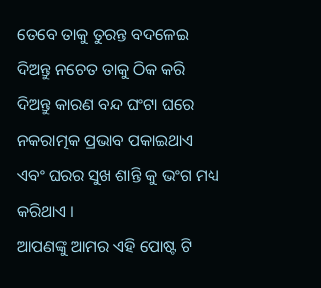ତେବେ ତାକୁ ତୁରନ୍ତ ବଦଳେଇ ଦିଅନ୍ତୁ ନଚେତ ତାକୁ ଠିକ କରି ଦିଅନ୍ତୁ କାରଣ ବନ୍ଦ ଘଂଟା ଘରେ ନକରାତ୍ମକ ପ୍ରଭାବ ପକାଇଥାଏ ଏବଂ ଘରର ସୁଖ ଶାନ୍ତି କୁ ଭଂଗ ମଧ୍ୟ କରିଥାଏ ।
ଆପଣଙ୍କୁ ଆମର ଏହି ପୋଷ୍ଟ ଟି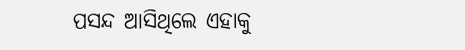ପସନ୍ଦ ଆସିଥିଲେ ଏହାକୁ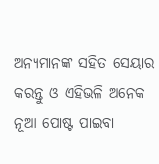ଅନ୍ୟମାନଙ୍କ ସହିତ ସେୟାର କରନ୍ତୁ ଓ ଏହିଭଳି ଅନେକ ନୂଆ ପୋଷ୍ଟ ପାଇବା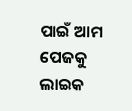ପାଇଁ ଆମ ପେଜକୁ ଲାଇକ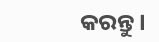କରନ୍ତୁ ।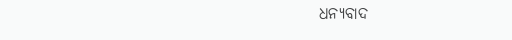ଧନ୍ୟବାଦ